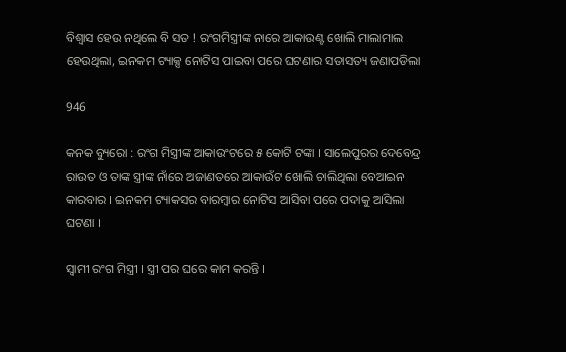ବିଶ୍ୱାସ ହେଉ ନଥିଲେ ବି ସତ ! ରଂଗମିସ୍ତ୍ରୀଙ୍କ ନାରେ ଆକାଉଣ୍ଟ ଖୋଲି ମାଲାମାଲ ହେଉଥିଲା, ଇନକମ ଟ୍ୟାକ୍ସ ନୋଟିସ ପାଇବା ପରେ ଘଟଣାର ସତାସତ୍ୟ ଜଣାପଡିଲା

946

କନକ ବ୍ୟୁରୋ : ରଂଗ ମିସ୍ତ୍ରୀଙ୍କ ଆକାଉଂଟରେ ୫ କୋଟି ଟଙ୍କା । ସାଲେପୁରର ଦେବେନ୍ଦ୍ର ରାଉତ ଓ ତାଙ୍କ ସ୍ତ୍ରୀଙ୍କ ନାଁରେ ଅଜାଣତରେ ଆକାଉଁଟ ଖୋଲି ଚାଲିଥିଲା ବେଆଇନ କାରବାର । ଇନକମ ଟ୍ୟାକସର ବାରମ୍ବାର ନୋଟିସ ଆସିବା ପରେ ପଦାକୁ ଆସିଲା ଘଟଣା ।

ସ୍ୱାମୀ ରଂଗ ମିସ୍ତ୍ରୀ । ସ୍ତ୍ରୀ ପର ଘରେ କାମ କରନ୍ତି ।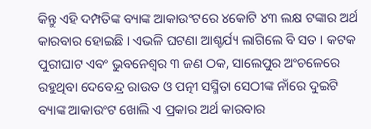କିନ୍ତୁ ଏହି ଦମ୍ପତିଙ୍କ ବ୍ୟାଙ୍କ ଆକାଉଂଟରେ ୪କୋଟି ୪୩ ଲକ୍ଷ ଟଙ୍କାର ଅର୍ଥ କାରବାର ହୋଇଛି । ଏଭଳି ଘଟଣା ଆଶ୍ଚର୍ଯ୍ୟ ଲାଗିଲେ ବି ସତ । କଟକ ପୁରୀଘାଟ ଏବଂ ଭୁବନେଶ୍ୱର ୩ ଜଣ ଠକ, ସାଲେପୁର ଅଂଚଳେରେ ରହୁଥିବା ଦେବେନ୍ଦ୍ର ରାଉତ ଓ ପତ୍ନୀ ସସ୍ମିତା ସେଠୀଙ୍କ ନାଁରେ ଦୁଇଟି ବ୍ୟାଙ୍କ ଆକାଉଂଟ ଖୋଲି ଏ ପ୍ରକାର ଅର୍ଥ କାରବାର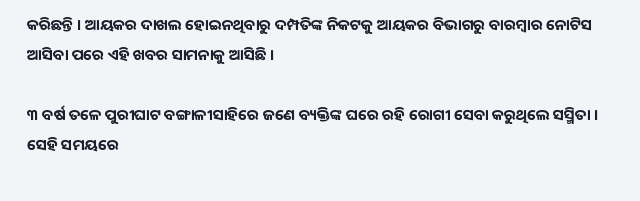କରିଛନ୍ତି । ଆୟକର ଦାଖଲ ହୋଇନଥିବାରୁ ଦମ୍ପତିଙ୍କ ନିକଟକୁ ଆୟକର ବିଭାଗରୁ ବାରମ୍ବାର ନୋଟିସ ଆସିବା ପରେ ଏହି ଖବର ସାମନାକୁ ଆସିଛି ।

୩ ବର୍ଷ ତଳେ ପୁରୀଘାଟ ବଙ୍ଗାଳୀସାହିରେ ଜଣେ ବ୍ୟକ୍ତିଙ୍କ ଘରେ ରହି ରୋଗୀ ସେବା କରୁଥିଲେ ସସ୍ମିତା । ସେହି ସମୟରେ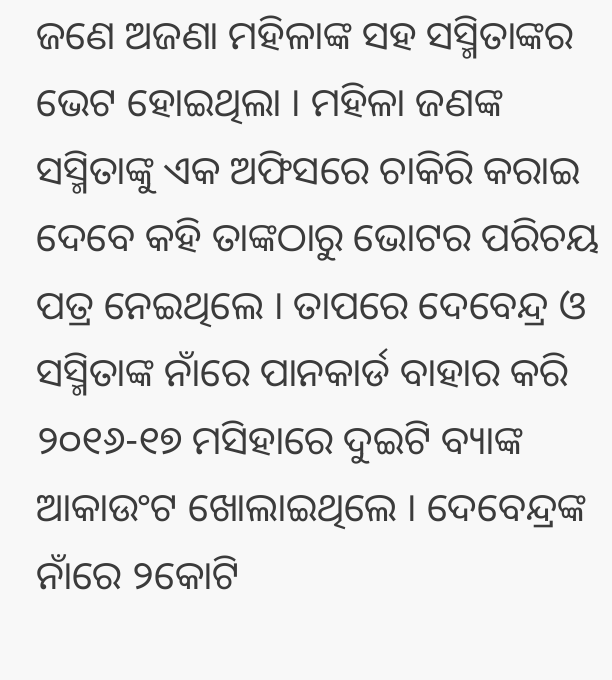ଜଣେ ଅଜଣା ମହିଳାଙ୍କ ସହ ସସ୍ମିତାଙ୍କର ଭେଟ ହୋଇଥିଲା । ମହିଳା ଜଣଙ୍କ ସସ୍ମିତାଙ୍କୁ ଏକ ଅଫିସରେ ଚାକିରି କରାଇ ଦେବେ କହି ତାଙ୍କଠାରୁ ଭୋଟର ପରିଚୟ ପତ୍ର ନେଇଥିଲେ । ତାପରେ ଦେବେନ୍ଦ୍ର ଓ ସସ୍ମିତାଙ୍କ ନାଁରେ ପାନକାର୍ଡ ବାହାର କରି ୨୦୧୬-୧୭ ମସିହାରେ ଦୁଇଟି ବ୍ୟାଙ୍କ ଆକାଉଂଟ ଖୋଲାଇଥିଲେ । ଦେବେନ୍ଦ୍ରଙ୍କ ନାଁରେ ୨କୋଟି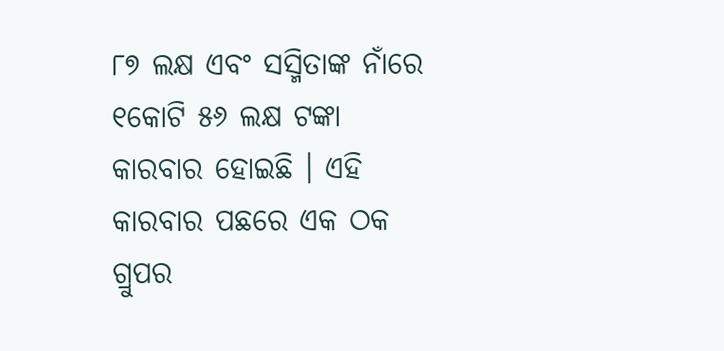୮୭ ଲକ୍ଷ ଏବଂ ସସ୍ମିତାଙ୍କ ନାଁରେ ୧କୋଟି ୫୬ ଲକ୍ଷ ଟଙ୍କା କାରବାର ହୋଇଛି । ଏହି କାରବାର ପଛରେ ଏକ ଠକ ଗ୍ରୁପର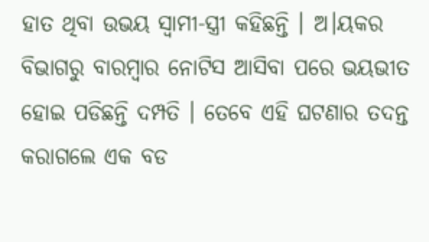ହାତ ଥିବା ଉଭୟ ସ୍ୱାମୀ-ସ୍ତ୍ରୀ କହିଛନ୍ତି । ଅ।ୟକର ବିଭାଗରୁ ବାରମ୍ବାର ନୋଟିସ ଆସିବା ପରେ ଭୟଭୀତ ହୋଇ ପଡିଛନ୍ତି ଦମ୍ପତି । ତେବେ ଏହି ଘଟଣାର ତଦନ୍ତ କରାଗଲେ ଏକ ବଡ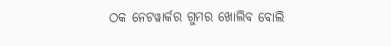ଠକ ନେଟୱାର୍କର ଗୁମର ଖୋଲିବ ବୋଲି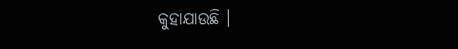କୁହାଯାଉଛି ।